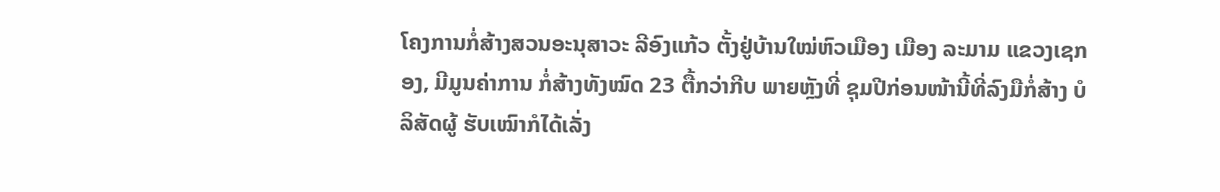ໂຄງການກໍ່ສ້າງສວນອະນຸສາວະ ລີອົງແກ້ວ ຕັ້ງຢູ່ບ້ານໃໝ່ຫົວເມືອງ ເມືອງ ລະມາມ ແຂວງເຊກອງ, ມີມູນຄ່າການ ກໍ່ສ້າງທັງໝົດ 23 ຕື້ກວ່າກີບ ພາຍຫຼັງທີ່ ຊຸມປີກ່ອນໜ້ານີ້ທີ່ລົງມືກໍ່ສ້າງ ບໍລິສັດຜູ້ ຮັບເໝົາກໍໄດ້ເລັ່ງ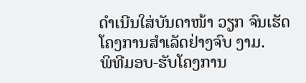ດຳເນີນໃສ່ບັນດາໜ້າ ວຽກ ຈົນເຮັດໂຄງການສຳເລັດຢ່າງຈົບ ງາມ.
ພິທີມອບ-ຮັບໂຄງການ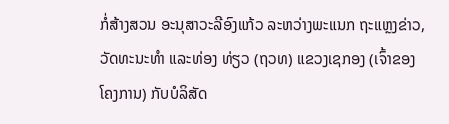ກໍ່ສ້າງສວນ ອະນຸສາວະລີອົງແກ້ວ ລະຫວ່າງພະແນກ ຖະແຫຼງຂ່າວ, ວັດທະນະທໍາ ແລະທ່ອງ ທ່ຽວ (ຖວທ) ແຂວງເຊກອງ (ເຈົ້າຂອງ ໂຄງການ) ກັບບໍລິສັດ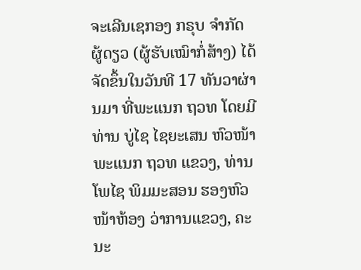ຈະເລີນເຊກອງ ກຣຸບ ຈໍາກັດ ຜູ້ດຽວ (ຜູ້ຮັບເໝົາກໍ່ສ້າງ) ໄດ້ຈັດຂຶ້ນໃນວັນທີ 17 ທັນວາຜ່ານມາ ທີ່ພະແນກ ຖວທ ໂດຍມີທ່ານ ບູ່ໄຊ ໄຊຍະເສນ ຫົວໜ້າພະແນກ ຖວທ ແຂວງ, ທ່ານ ໂພໄຊ ພິມມະສອນ ຮອງຫົວໜ້າຫ້ອງ ວ່າການແຂວງ, ຄະນະ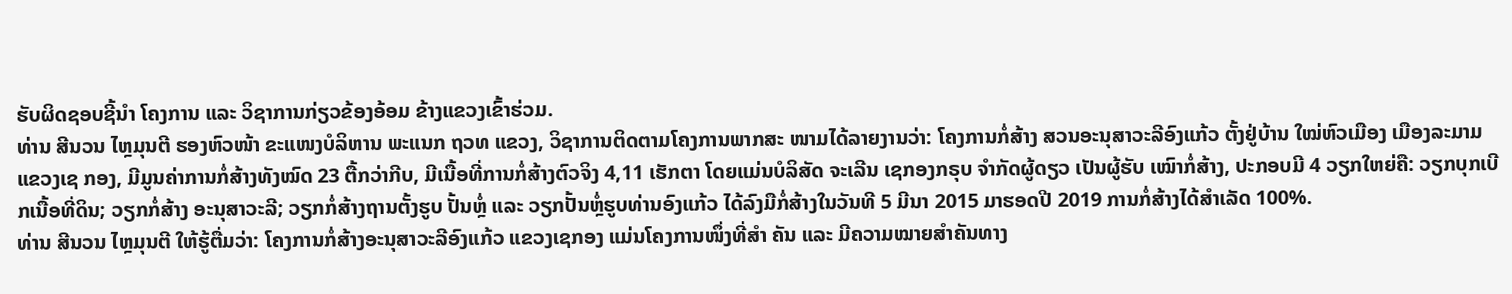ຮັບຜິດຊອບຊີ້ນໍາ ໂຄງການ ແລະ ວິຊາການກ່ຽວຂ້ອງອ້ອມ ຂ້າງແຂວງເຂົ້າຮ່ວມ.
ທ່ານ ສີນວນ ໄຫຼມຸນຕີ ຮອງຫົວໜ້າ ຂະແໜງບໍລິຫານ ພະແນກ ຖວທ ແຂວງ, ວິຊາການຕິດຕາມໂຄງການພາກສະ ໜາມໄດ້ລາຍງານວ່າ: ໂຄງການກໍ່ສ້າງ ສວນອະນຸສາວະລີອົງແກ້ວ ຕັ້ງຢູ່ບ້ານ ໃໝ່ຫົວເມືອງ ເມືອງລະມາມ ແຂວງເຊ ກອງ, ມີມູນຄ່າການກໍ່ສ້າງທັງໝົດ 23 ຕື້ກວ່າກີບ, ມີເນື້ອທີ່ການກໍ່ສ້າງຕົວຈິງ 4,11 ເຮັກຕາ ໂດຍແມ່ນບໍລິສັດ ຈະເລີນ ເຊກອງກຣຸບ ຈໍາກັດຜູ້ດຽວ ເປັນຜູ້ຮັບ ເໝົາກໍ່ສ້າງ, ປະກອບມີ 4 ວຽກໃຫຍ່ຄື: ວຽກບຸກເບີກເນື້ອທີ່ດິນ; ວຽກກໍ່ສ້າງ ອະນຸສາວະລີ; ວຽກກໍ່ສ້າງຖານຕັ້ງຮູບ ປັ້ນຫຼໍ່ ແລະ ວຽກປັ້ນຫຼໍ່ຮູບທ່ານອົງແກ້ວ ໄດ້ລົງມືກໍ່ສ້າງໃນວັນທີ 5 ມີນາ 2015 ມາຮອດປີ 2019 ການກໍ່ສ້າງໄດ້ສໍາເລັດ 100%.
ທ່ານ ສີນວນ ໄຫຼມຸນຕີ ໃຫ້ຮູ້ຕື່ມວ່າ: ໂຄງການກໍ່ສ້າງອະນຸສາວະລີອົງແກ້ວ ແຂວງເຊກອງ ແມ່ນໂຄງການໜຶ່ງທີ່ສໍາ ຄັນ ແລະ ມີຄວາມໝາຍສໍາຄັນທາງ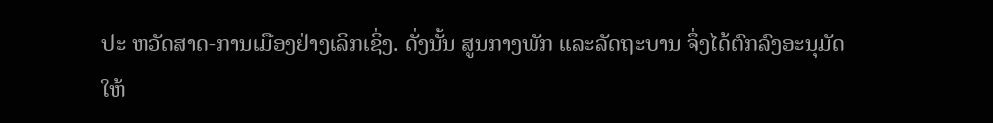ປະ ຫວັດສາດ-ການເມືອງຢ່າງເລິກເຊິ່ງ. ດັ່ງນັ້ນ ສູນກາງພັກ ແລະລັດຖະບານ ຈຶ່ງໄດ້ຕົກລົງອະນຸມັດໃຫ້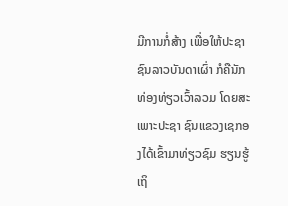ມີການກໍ່ສ້າງ ເພື່ອໃຫ້ປະຊາຊົນລາວບັນດາເຜົ່າ ກໍຄືນັກ ທ່ອງທ່ຽວເວົ້າລວມ ໂດຍສະເພາະປະຊາ ຊົນແຂວງເຊກອງໄດ້ເຂົ້າມາທ່ຽວຊົມ ຮຽນຮູ້ເຖິ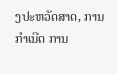ງປະຫວັດສາດ, ການກໍາເນີດ ການ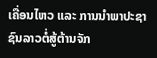ເຄື່ອນໄຫວ ແລະ ການນໍາພາປະຊາ ຊົນລາວຕໍ່ສູ້ຕ້ານຈັກ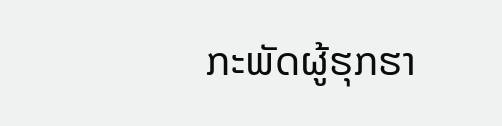ກະພັດຜູ້ຮຸກຮາ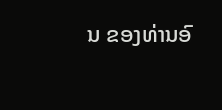ນ ຂອງທ່ານອົ